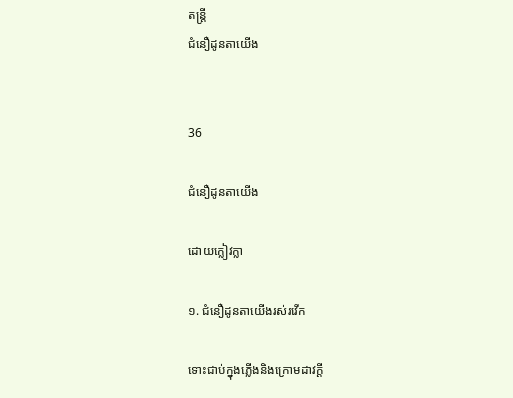តន្ត្រី
ជំនឿដូនតាយើង


36

ជំនឿដូនតាយើង

ដោយក្លៀវក្លា

១. ជំនឿដូនតាយើងរស់រវើក

ទោះជាប់ក្នុងភ្លើងនិងក្រោមដាវក្តី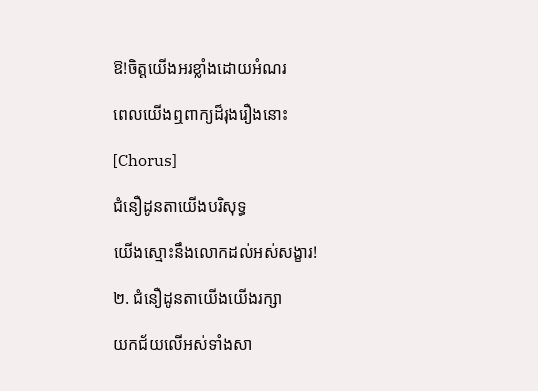ឱ!ចិត្តយើងអរខ្លាំងដោយអំណរ

ពេលយើងឮពាក្យដ៏រុងរឿងនោះ

[Chorus]

ជំនឿដូនតាយើងបរិសុទ្ធ

យើងស្មោះនឹងលោកដល់អស់សង្ខារ!

២. ជំនឿដូនតាយើងយើងរក្សា

យកជ័យលើអស់ទាំងសា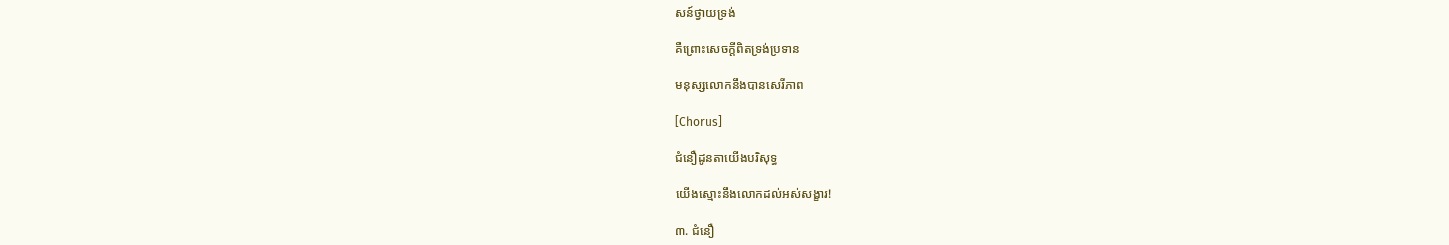សន៍ថ្វាយទ្រង់

គឺព្រោះសេចក្តីពិតទ្រង់ប្រទាន

មនុស្សលោកនឹងបានសេរីភាព

[Chorus]

ជំនឿដូនតាយើងបរិសុទ្ធ

យើងស្មោះនឹងលោកដល់អស់សង្ខារ!

៣. ជំនឿ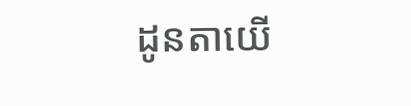ដូនតាយើ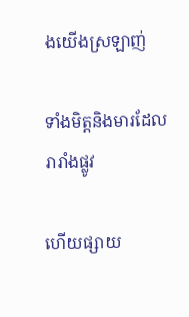ងយើងស្រឡាញ់

ទាំងមិត្តនិងមារដែលរារាំងផ្លូវ

ហើយផ្សាយ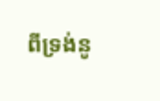ពីទ្រង់នូ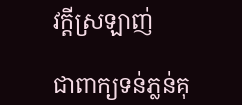វក្តីស្រឡាញ់

ជាពាក្យទន់ភ្លន់គុ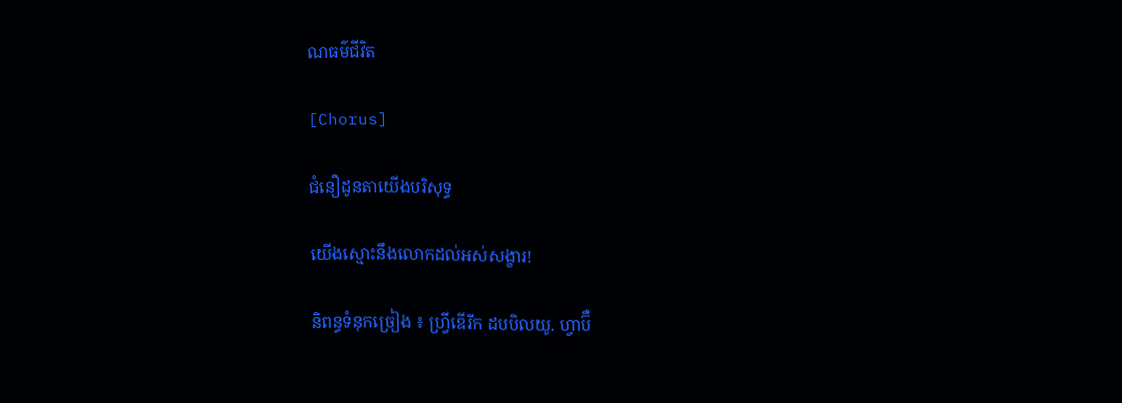ណធម៌ជីវិត

[Chorus]

ជំនឿដូនតាយើងបរិសុទ្ធ

យើងស្មោះនឹងលោកដល់អស់សង្ខារ!

និពន្ធទំនុកច្រៀង ៖ ហ្វ្រីឌើរីក ដបបិលយូ. ហ្វាប៊ឺ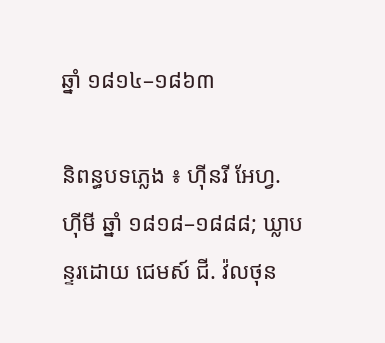ឆ្នាំ ១៨១៤–១៨៦៣

និពន្ធបទភ្លេង ៖ ហ៊ីនរី អែហ្វ. ហ៊ីមី ឆ្នាំ ១៨១៨–១៨៨៨; ឃ្លាបន្ទរដោយ ជេមស៍ ជី. វ៉លថុន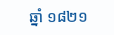ឆ្នាំ ១៨២១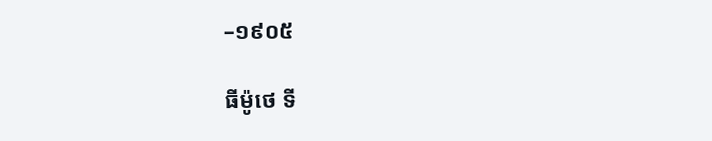–១៩០៥

ធីម៉ូថេ ទី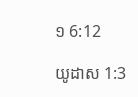១ 6:12

យូដាស 1:3